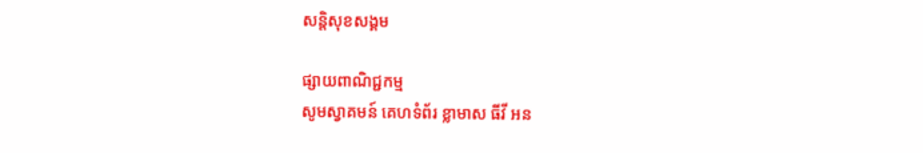សន្តិសុខសង្គម

ផ្សាយពាណិជ្ជកម្ម
សូមស្វាគមន៍ គេហទំព័រ ខ្លាមាស ធីវី អន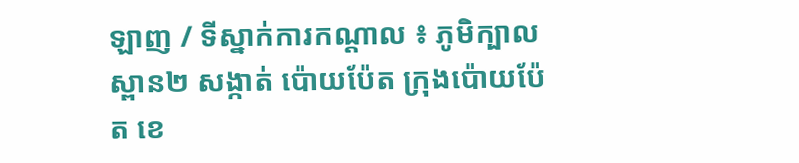ឡាញ / ទីស្នាក់ការកណ្តាល ៖ ភូមិក្បាលស្ពាន២ សង្កាត់ ប៉ោយប៉ែត ក្រុងប៉ោយប៉ែត ខេ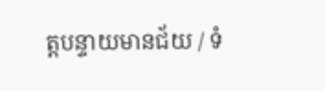ត្តបន្ទាយមានជ័យ / ទំ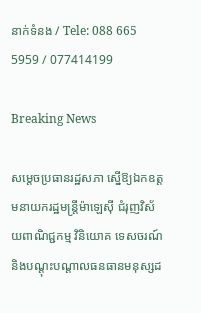នាក់ទំនង / Tele: 088 665 5959 / 077414199

Breaking News

សម្តេចប្រធានរដ្ឋសភា ស្នើឱ្យឯកឧត្តមនាយករដ្ឋមន្រ្តីម៉ាឡេស៊ី ជំរុញវិស័យពាណិជ្ជកម្ម វិនិយោគ ទេសចរណ៍ និងបណ្តុះបណ្តាលធនធានមនុស្សដ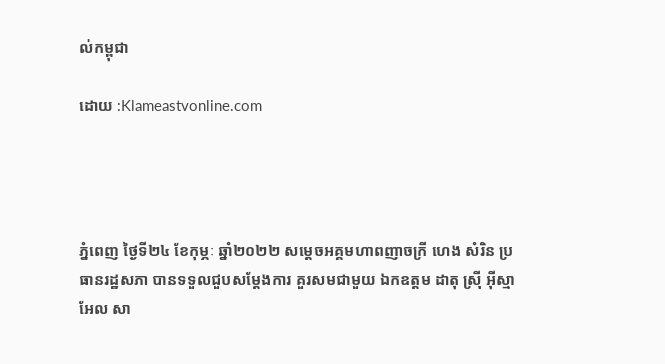ល់កម្ពុជា

ដោយ :Klameastvonline.com




ភ្នំពេញ ថ្ងៃទី២៤ ខែកុម្ភៈ ឆ្នាំ២០២២ សម្តេចអគ្គមហាពញាចក្រី ហេង សំរិន ប្រធានរដ្ឋសភា បានទទួលជួបសម្តែងការ គួរសមជាមួយ ឯកឧត្តម ដាតុ ស្រ៊ី អ៊ីស្មាអែល សា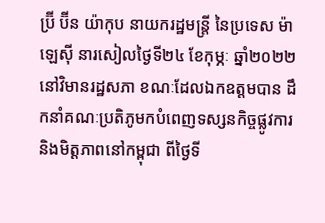ប្រ៊ី ប៊ីន យ៉ាកុប នាយករដ្ឋមន្រ្តី នៃប្រទេស ម៉ាឡេស៊ី នារសៀលថ្ងៃទី២៤ ខែកុម្ភៈ ឆ្នាំ២០២២ នៅវិមានរដ្ឋសភា ខណៈដែលឯកឧត្តមបាន ដឹកនាំគណៈប្រតិភូមកបំពេញទស្សនកិច្ចផ្លូវការ និងមិត្តភាពនៅកម្ពុជា ពីថ្ងៃទី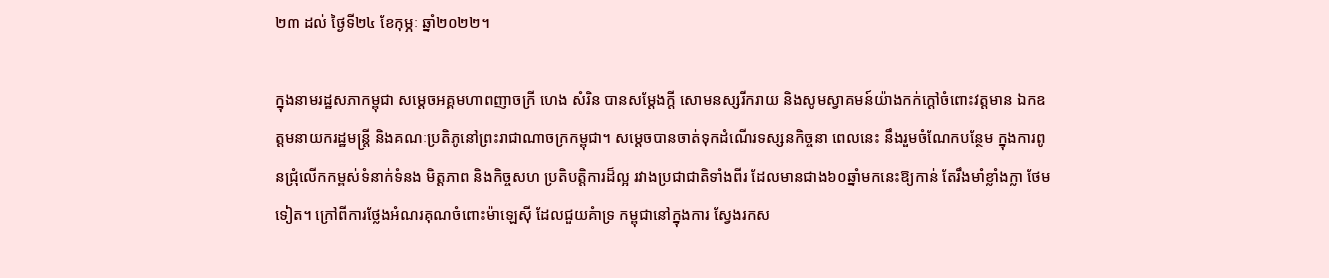២៣ ដល់ ថ្ងៃទី២៤ ខែកុម្ភៈ ឆ្នាំ២០២២។

ក្នុងនាមរដ្ឋសភាកម្ពុជា សម្តេចអគ្គមហាពញាចក្រី ហេង សំរិន បានសម្តែងក្តី សោមនស្សរីករាយ និងសូមស្វាគមន៍យ៉ាងកក់ក្ដៅចំពោះវត្តមាន ឯកឧត្តមនាយករដ្ឋមន្រ្តី និងគណៈប្រតិភូនៅព្រះរាជាណាចក្រកម្ពុជា។ សម្តេចបានចាត់ទុកដំណើរទស្សនកិច្ចនា ពេលនេះ នឹងរួមចំណែកបន្ថែម ក្នុងការពូនជ្រុំលើកកម្ពស់ទំនាក់ទំនង មិត្តភាព និងកិច្ចសហ ប្រតិបត្តិការដ៏ល្អ រវាងប្រជាជាតិទាំងពីរ ដែលមានជាង៦០ឆ្នាំមកនេះឱ្យកាន់ តែរឹងមាំខ្លាំងក្លា ថែមទៀត។ ក្រៅពីការថ្លែងអំណរគុណចំពោះម៉ាឡេស៊ី ដែលជួយគំាទ្រ កម្ពុជានៅក្នុងការ ស្វែងរកស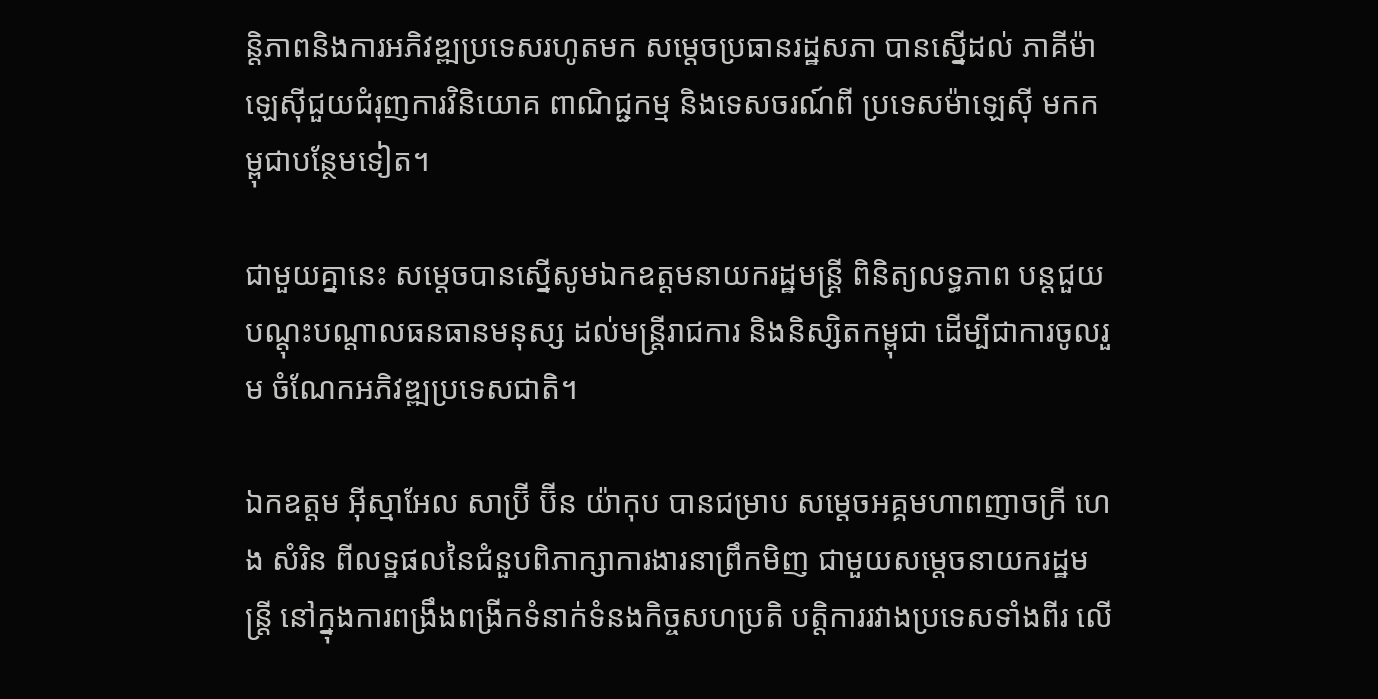ន្តិភាពនិងការអភិវឌ្ឍប្រទេសរហូតមក សម្តេចប្រធានរដ្ឋសភា បានស្នើដល់ ភាគីម៉ាឡេស៊ីជួយជំរុញការវិនិយោគ ពាណិជ្ជកម្ម និងទេសចរណ៍ពី ប្រទេសម៉ាឡេស៊ី មកកម្ពុជាបន្ថែមទៀត។

ជាមួយគ្នានេះ សម្តេចបានស្នើសូមឯកឧត្តមនាយករដ្ឋមន្រ្តី ពិនិត្យលទ្ធភាព បន្តជួយ បណ្តុះបណ្តាលធនធានមនុស្ស ដល់មន្រ្តីរាជការ និងនិស្សិតកម្ពុជា ដើម្បីជាការចូលរួម ចំណែកអភិវឌ្ឍប្រទេសជាតិ។

ឯកឧត្តម អ៊ីស្មាអែល សាប្រ៊ី ប៊ីន យ៉ាកុប បានជម្រាប សម្តេចអគ្គមហាពញាចក្រី ហេង សំរិន ពីលទ្ឋផលនៃជំនួបពិភាក្សាការងារនាព្រឹកមិញ ជាមួយសម្តេចនាយករដ្ឋមន្រ្តី នៅក្នុងការពង្រឹងពង្រីកទំនាក់ទំនងកិច្ចសហប្រតិ បត្តិការរវាងប្រទេសទាំងពីរ លើ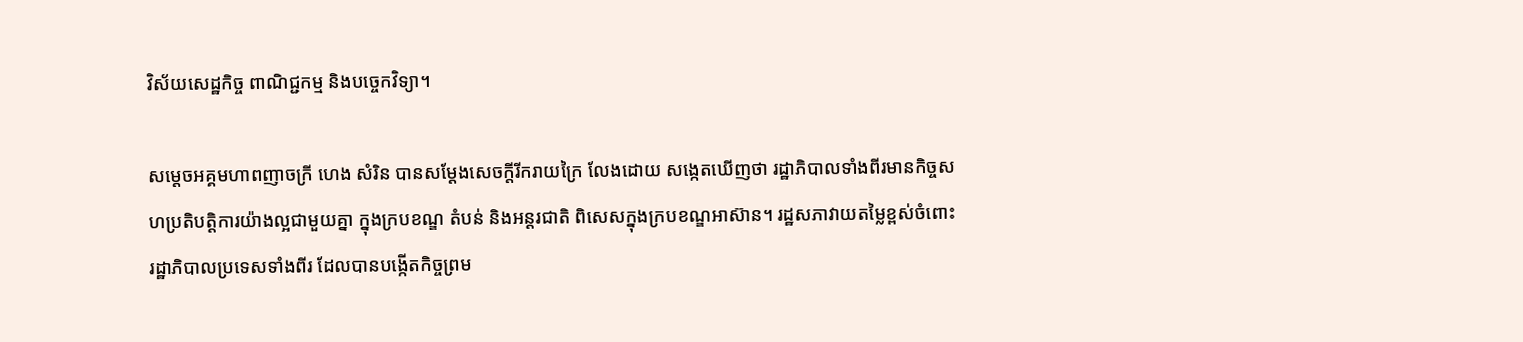វិស័យសេដ្ឋកិច្ច ពាណិជ្ជកម្ម និងបច្ចេកវិទ្យា។

សម្តេចអគ្គមហាពញាចក្រី ហេង សំរិន បានសម្តែងសេចក្តីរីករាយក្រៃ លែងដោយ សងេ្កតឃើញថា រដ្ឋាភិបាលទាំងពីរមានកិច្ចសហប្រតិបត្តិការយ៉ាងល្អជាមួយគ្នា ក្នុងក្របខណ្ឌ តំបន់ និងអន្តរជាតិ ពិសេសក្នុងក្របខណ្ឌអាស៊ាន។ រដ្ឋសភាវាយតម្លៃខ្ពស់ចំពោះ រដ្ឋាភិបាលប្រទេសទាំងពីរ ដែលបានបង្កើតកិច្ចព្រម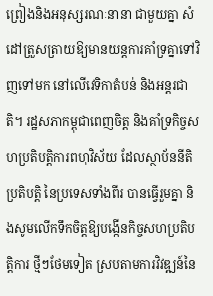ព្រៀងនិងអនុស្សរណៈនានា ជាមួយគ្នា សំដៅត្រួសត្រាយឱ្យមានយន្តការគាំទ្រគ្នាទៅវិញទៅមក នៅលើវេទិកាតំបន់ និងអន្តរជាតិ។ រដ្ឋសភាកម្ពុជាពេញចិត្ត និងគាំទ្រកិច្ចសហប្រតិបត្តិការពហុវិស័យ ដែលស្ថាប័ននីតិប្រតិបត្តិ នៃប្រទេសទាំងពីរ បានធ្វើរួមគ្នា និងសូមលើកទឹកចិត្តឱ្យបង្កើនកិច្ចសហប្រតិបត្តិការ ថ្មីៗថែមទៀត ស្របតាមការវិវឌ្ឍន៍នៃ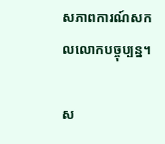សភាពការណ៍សកលលោកបច្ចុប្បន្ន។

ស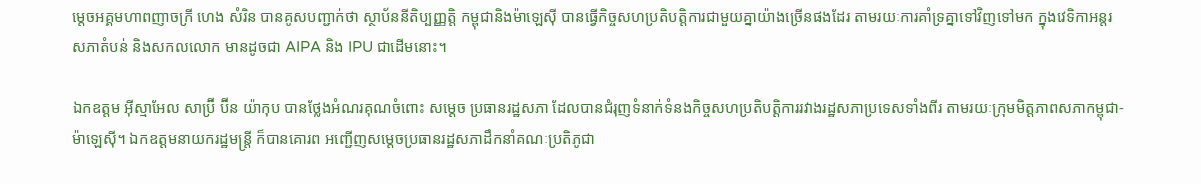ម្តេចអគ្គមហាពញាចក្រី ហេង សំរិន បានគូសបញ្ជាក់ថា ស្ថាប័ននីតិប្បញ្ញត្តិ កម្ពុជានិងម៉ាឡេស៊ី បានធ្វើកិច្ចសហប្រតិបត្តិការជាមួយគ្នាយ៉ាងច្រើនផងដែរ តាមរយៈការគាំទ្រគ្នាទៅវិញទៅមក ក្នុងវេទិកាអន្តរសភាតំបន់ និងសកលលោក មានដូចជា AIPA និង IPU ជាដើមនោះ។

ឯកឧត្តម អ៊ីស្មាអែល សាប្រ៊ី ប៊ីន យ៉ាកុប បានថ្លែងអំណរគុណចំពោះ សម្តេច ប្រធានរដ្ឋសភា ដែលបានជំរុញទំនាក់ទំនងកិច្ចសហប្រតិបត្តិការរវាងរដ្ឋសភាប្រទេសទាំងពីរ តាមរយៈក្រុមមិត្តភាពសភាកម្ពុជា-ម៉ាឡេស៊ី។ ឯកឧត្តមនាយករដ្ឋមន្រ្តី ក៏បានគោរព អញ្ជើញសម្តេចប្រធានរដ្ឋសភាដឹកនាំគណៈប្រតិភូជា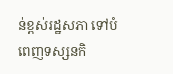ន់ខ្ពស់រដ្ឋសភា ទៅបំពេញទស្សនកិ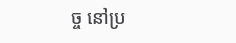ច្ច នៅប្រ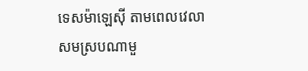ទេសម៉ាឡេស៊ី តាមពេលវេលាសមស្របណាមួ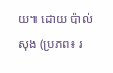យ៕ ដោយ ប៉ាល់សុង (ប្រភព៖ រ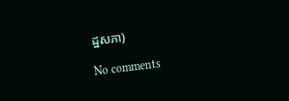ដ្ឋសភា)

No comments